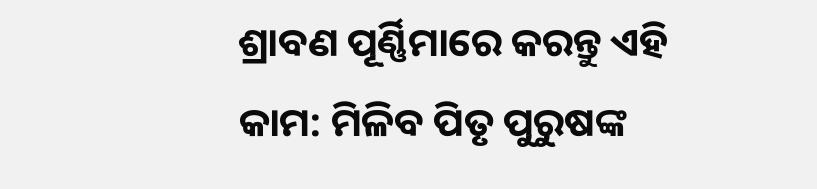ଶ୍ରାବଣ ପୂର୍ଣ୍ଣିମାରେ କରନ୍ତୁ ଏହି କାମ: ମିଳିବ ପିତୃ ପୁରୁଷଙ୍କ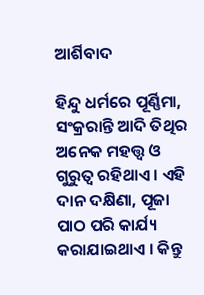ଆର୍ଶିବାଦ

ହିନ୍ଦୁ ଧର୍ମରେ ପୂର୍ଣ୍ଣିମା, ସଂକ୍ରରାନ୍ତି ଆଦି ତିଥିର ଅନେକ ମହତ୍ତ୍ୱ ଓ ଗୁରୁତ୍ୱ ରହିଥାଏ । ଏହି ଦାନ ଦକ୍ଷିଣା, ପୂଜା ପାଠ ପରି କାର୍ଯ୍ୟ କରାଯାଇଥାଏ । କିନ୍ତୁ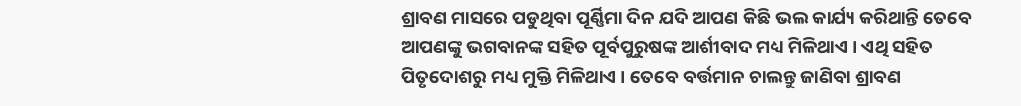ଶ୍ରାବଣ ମାସରେ ପଡୁଥିବା ପୂର୍ଣ୍ଣିମା ଦିନ ଯଦି ଆପଣ କିଛି ଭଲ କାର୍ଯ୍ୟ କରିଥାନ୍ତି ତେବେ ଆପଣଙ୍କୁ ଭଗବାନଙ୍କ ସହିତ ପୂର୍ବପୁରୁଷଙ୍କ ଆର୍ଶୀବାଦ ମଧ୍ୟ ମିଳିଥାଏ । ଏଥି ସହିତ ପିତୃଦୋଶରୁ ମଧ୍ୟ ମୁକ୍ତି ମିଳିଥାଏ । ତେବେ ବର୍ତ୍ତମାନ ଚାଲନ୍ତୁ ଜାଣିବା ଶ୍ରାବଣ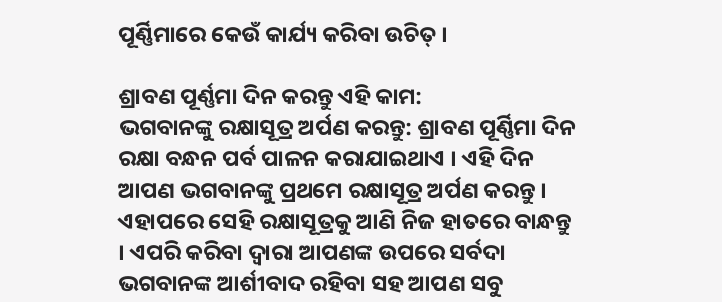ପୂର୍ଣ୍ଣିମାରେ କେଉଁ କାର୍ଯ୍ୟ କରିବା ଉଚିତ୍ ।

ଶ୍ରାବଣ ପୂର୍ଣ୍ଣମା ଦିନ କରନ୍ତୁ ଏହି କାମ:
ଭଗବାନଙ୍କୁ ରକ୍ଷାସୂତ୍ର ଅର୍ପଣ କରନ୍ତୁ: ଶ୍ରାବଣ ପୂର୍ଣ୍ଣିମା ଦିନ ରକ୍ଷା ବନ୍ଧନ ପର୍ବ ପାଳନ କରାଯାଇଥାଏ । ଏହି ଦିନ ଆପଣ ଭଗବାନଙ୍କୁ ପ୍ରଥମେ ରକ୍ଷାସୂତ୍ର ଅର୍ପଣ କରନ୍ତୁ । ଏହାପରେ ସେହି ରକ୍ଷାସୂତ୍ରକୁ ଆଣି ନିଜ ହାତରେ ବାନ୍ଧନ୍ତୁ । ଏପରି କରିବା ଦ୍ୱାରା ଆପଣଙ୍କ ଉପରେ ସର୍ବଦା ଭଗବାନଙ୍କ ଆର୍ଶୀବାଦ ରହିବା ସହ ଆପଣ ସବୁ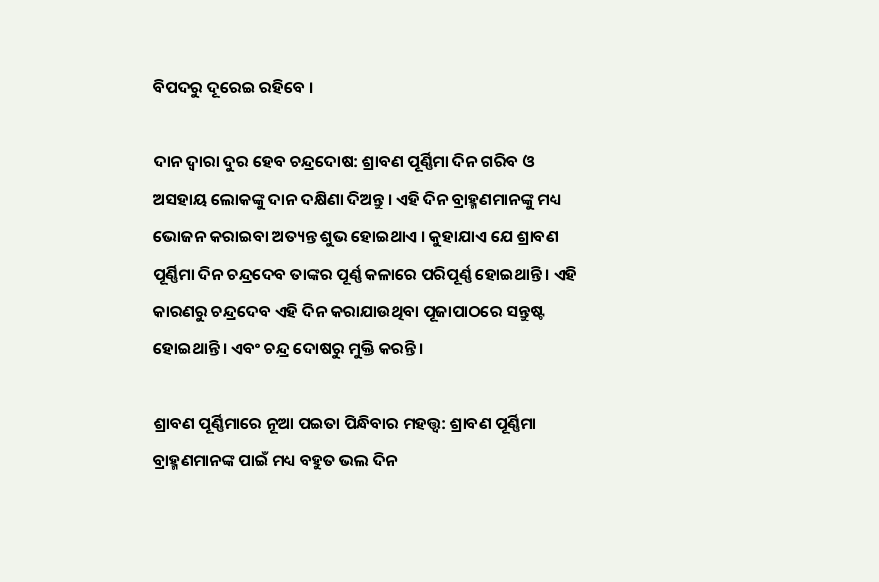ବିପଦରୁ ଦୂରେଇ ରହିବେ ।

ଦାନ ଦ୍ୱାରା ଦୁର ହେବ ଚନ୍ଦ୍ରଦୋଷ: ଶ୍ରାବଣ ପୂର୍ଣ୍ଣିମା ଦିନ ଗରିବ ଓ ଅସହାୟ ଲୋକଙ୍କୁ ଦାନ ଦକ୍ଷିଣା ଦିଅନ୍ତୁ । ଏହି ଦିନ ବ୍ରାହ୍ମଣମାନଙ୍କୁ ମଧ୍ୟ ଭୋଜନ କରାଇବା ଅତ୍ୟନ୍ତ ଶୁଭ ହୋଇଥାଏ । କୁହାଯାଏ ଯେ ଶ୍ରାବଣ ପୂର୍ଣ୍ଣିମା ଦିନ ଚନ୍ଦ୍ରଦେବ ତାଙ୍କର ପୂର୍ଣ୍ଣ କଳାରେ ପରିପୂର୍ଣ୍ଣ ହୋଇଥାନ୍ତି । ଏହି କାରଣରୁ ଚନ୍ଦ୍ରଦେବ ଏହି ଦିନ କରାଯାଉଥିବା ପୂଜାପାଠରେ ସନ୍ତୁଷ୍ଟ ହୋଇଥାନ୍ତି । ଏବଂ ଚନ୍ଦ୍ର ଦୋଷରୁ ମୁକ୍ତି କରନ୍ତି ।

ଶ୍ରାବଣ ପୂର୍ଣ୍ଣିମାରେ ନୂଆ ପଇତା ପିନ୍ଧିବାର ମହତ୍ତ୍ୱ: ଶ୍ରାବଣ ପୂର୍ଣ୍ଣିମା ବ୍ରାହ୍ମଣମାନଙ୍କ ପାଇଁ ମଧ୍ୟ ବହୁତ ଭଲ ଦିନ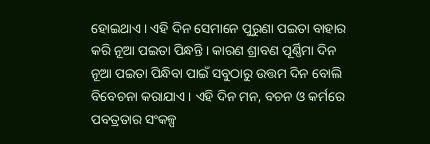ହୋଇଥାଏ । ଏହି ଦିନ ସେମାନେ ପୁରୁଣା ପଇତା ବାହାର କରି ନୂଆ ପଇତା ପିନ୍ଧନ୍ତି । କାରଣ ଶ୍ରାବଣ ପୂର୍ଣ୍ଣିମା ଦିନ ନୂଆ ପଇତା ପିନ୍ଧିବା ପାଇଁ ସବୁଠାରୁ ଉତ୍ତମ ଦିନ ବୋଲି ବିବେଚନା କରାଯାଏ । ଏହି ଦିନ ମନ, ବଚନ ଓ କର୍ମରେ ପବତ୍ରତାର ସଂକଳ୍ପ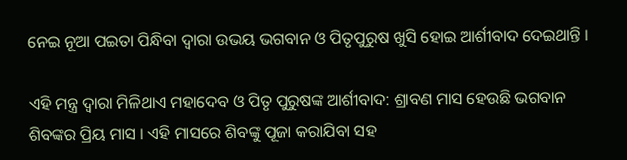ନେଇ ନୂଆ ପଇତା ପିନ୍ଧିବା ଦ୍ୱାରା ଉଭୟ ଭଗବାନ ଓ ପିତୃପୁରୁଷ ଖୁସି ହୋଇ ଆର୍ଶୀବାଦ ଦେଇଥାନ୍ତି ।

ଏହି ମନ୍ତ୍ର ଦ୍ୱାରା ମିଳିଥାଏ ମହାଦେବ ଓ ପିତୃ ପୁରୁଷଙ୍କ ଆର୍ଶୀବାଦ: ଶ୍ରାବଣ ମାସ ହେଉଛି ଭଗବାନ ଶିବଙ୍କର ପ୍ରିୟ ମାସ । ଏହି ମାସରେ ଶିବଙ୍କୁ ପୂଜା କରାଯିବା ସହ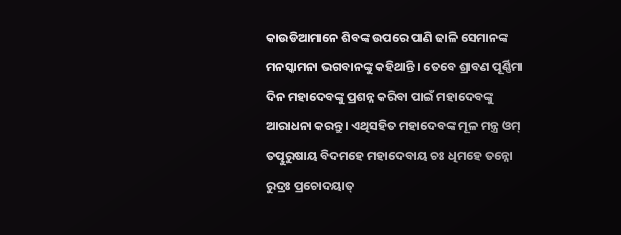କାଉଡିଆମାନେ ଶିବଙ୍କ ଉପରେ ପାଣି ଢାଳି ସେମାନଙ୍କ ମନସ୍କାମନା ଭଗବାନଙ୍କୁ କହିଥାନ୍ତି । ତେବେ ଶ୍ରାବଣ ପୂର୍ଣ୍ଣିମା ଦିନ ମହାଦେବଙ୍କୁ ପ୍ରଶନ୍ନ କରିବା ପାଇଁ ମହାଦେବଙ୍କୁ ଆରାଧନା କରନ୍ତୁ । ଏଥିସହିତ ମହାଦେବଙ୍କ ମୂଳ ମନ୍ତ୍ର ଓମ୍ ତତ୍ପୁରୁଷାୟ ବିଦମହେ ମହାଦେବାୟ ଚଃ ଧିମହେ ତନ୍ନୋ ରୁଦ୍ରଃ ପ୍ରଚୋଦୟାତ୍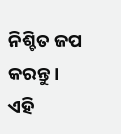ନିଶ୍ଚିତ ଜପ କରନ୍ତୁ । ଏହି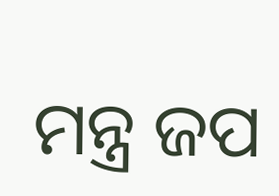ମନ୍ତ୍ର ଜପ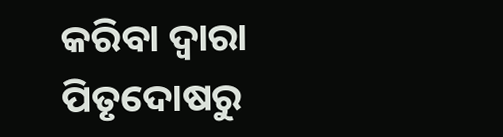କରିବା ଦ୍ୱାରା ପିତୃଦୋଷରୁ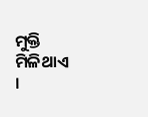ମୁକ୍ତି ମିଳିଥାଏ ।